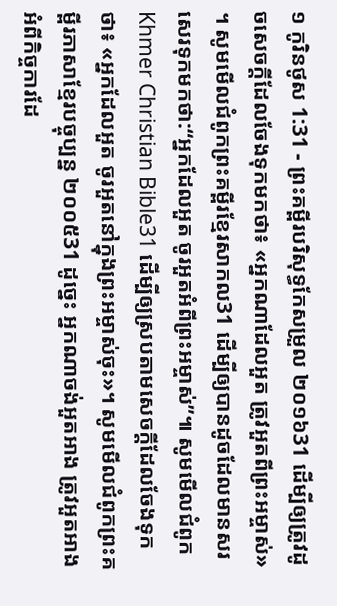១ កូរិនថូស 1:31 - ព្រះគម្ពីរបរិសុទ្ធកែសម្រួល ២០១៦31 ដើម្បីឲ្យត្រូវដូចសេចក្តីដែលចែងទុកមកថា៖ «អ្នកណាដែលអួត ត្រូវអួតពីព្រះអម្ចាស់» ។ សូមមើលជំពូកព្រះគម្ពីរខ្មែរសាកល31 ដើម្បីឲ្យបានដូចដែលមានសរសេរទុកមកថា:“អ្នកដែលអួត ចូរអួតអំពីព្រះអម្ចាស់”៕ សូមមើលជំពូកKhmer Christian Bible31 ដើម្បីឲ្យស្របតាមសេចក្ដីដែលចែងទុកថា៖ «អ្នកដែលអួត ចូរអួតនៅក្នុងព្រះអម្ចាស់ចុះ»។ សូមមើលជំពូកព្រះគម្ពីរភាសាខ្មែរបច្ចុប្បន្ន ២០០៥31 ដូច្នេះ អ្នកណាចង់អួតអាង ត្រូវអួតអាងអំពីកិច្ចការដែ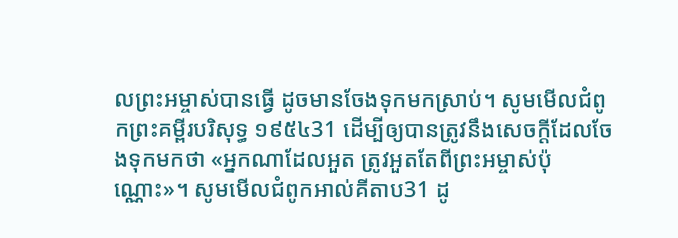លព្រះអម្ចាស់បានធ្វើ ដូចមានចែងទុកមកស្រាប់។ សូមមើលជំពូកព្រះគម្ពីរបរិសុទ្ធ ១៩៥៤31 ដើម្បីឲ្យបានត្រូវនឹងសេចក្ដីដែលចែងទុកមកថា «អ្នកណាដែលអួត ត្រូវអួតតែពីព្រះអម្ចាស់ប៉ុណ្ណោះ»។ សូមមើលជំពូកអាល់គីតាប31 ដូ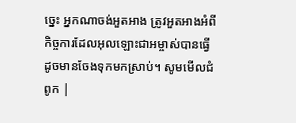ច្នេះ អ្នកណាចង់អួតអាង ត្រូវអួតអាងអំពីកិច្ចការដែលអុលឡោះជាអម្ចាស់បានធ្វើ ដូចមានចែងទុកមកស្រាប់។ សូមមើលជំពូក |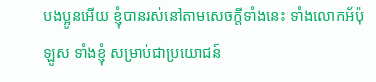បងប្អូនអើយ ខ្ញុំបានរស់នៅតាមសេចក្តីទាំងនេះ ទាំងលោកអ័ប៉ុឡូស ទាំងខ្ញុំ សម្រាប់ជាប្រយោជន៍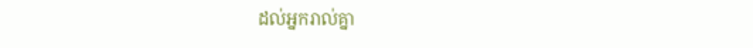ដល់អ្នករាល់គ្នា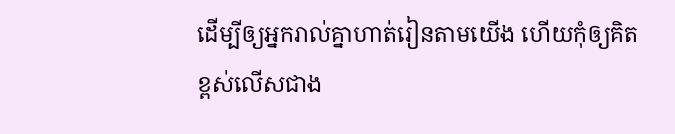ដើម្បីឲ្យអ្នករាល់គ្នាហាត់រៀនតាមយើង ហើយកុំឲ្យគិតខ្ពស់លើសជាង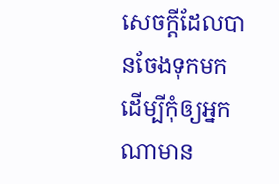សេចក្តីដែលបានចែងទុកមក ដើម្បីកុំឲ្យអ្នកណាមាន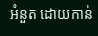អំនួត ដោយកាន់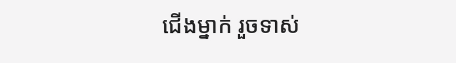ជើងម្នាក់ រួចទាស់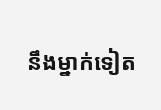នឹងម្នាក់ទៀត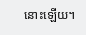នោះឡើយ។